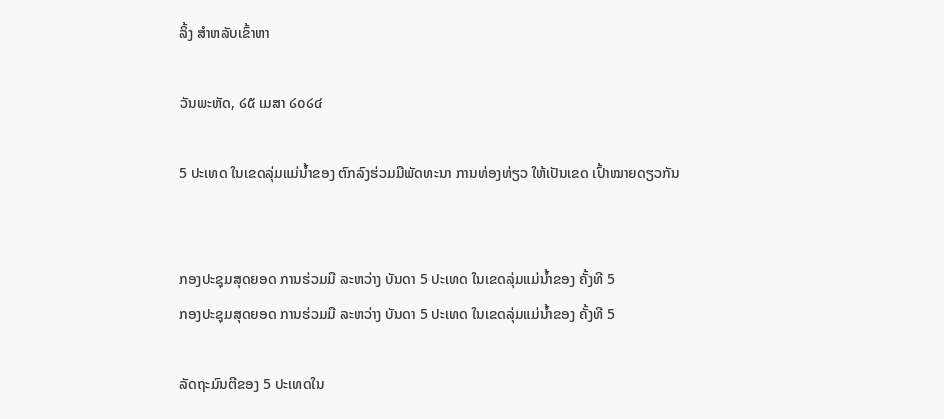ລິ້ງ ສຳຫລັບເຂົ້າຫາ

ວັນພະຫັດ, ໒໕ ເມສາ ໒໐໒໔

5 ປະເທດ ໃນເຂດລຸ່ມແມ່ນ້ຳຂອງ ຕົກລົງຮ່ວມມືພັດທະນາ ການທ່ອງທ່ຽວ ໃຫ້ເປັນເຂດ ເປົ້າໝາຍດຽວກັນ


ກອງປະຊຸມສຸດຍອດ ການຮ່ວມມື ລະຫວ່າງ ບັນດາ 5 ປະເທດ ໃນເຂດລຸ່ມແມ່ນ້ຳຂອງ ຄັ້ງທີ 5
ກອງປະຊຸມສຸດຍອດ ການຮ່ວມມື ລະຫວ່າງ ບັນດາ 5 ປະເທດ ໃນເຂດລຸ່ມແມ່ນ້ຳຂອງ ຄັ້ງທີ 5

ລັດຖະມົນຕີຂອງ 5 ປະເທດໃນ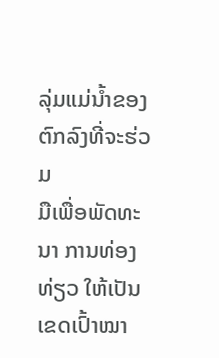ລຸ່ມແມ່ນ້ຳຂອງ ຕົກລົງທີ່ຈະຮ່ວມ
ມືເພື່ອພັດທະນາ ການທ່ອງທ່ຽວ ໃຫ້ເປັນເຂດເປົ້າໝາ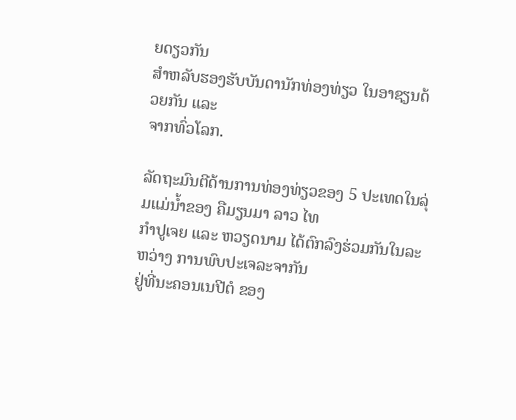ຍດຽວກັນ
ສຳຫລັບຮອງຮັບບັນດານັກທ່ອງທ່ຽວ ໃນອາຊຽນດ້ວຍກັນ ແລະ
ຈາກທົ່ວໂລກ.

ລັດຖະມົນຕີດ້ານການທ່ອງທ່ຽວຂອງ 5 ປະເທດໃນລຸ່ມແມ່ນ້ຳຂອງ ຄືມຽນມາ ລາວ ໄທ
ກຳປູເຈຍ ແລະ ຫວຽດນາມ ໄດ້ຕົກລົງຮ່ວມກັນໃນລະຫວ່າງ ການພົບປະເຈລະຈາກັນ
ຢູ່ທີ່ນະຄອນເນປີຕໍ ຂອງ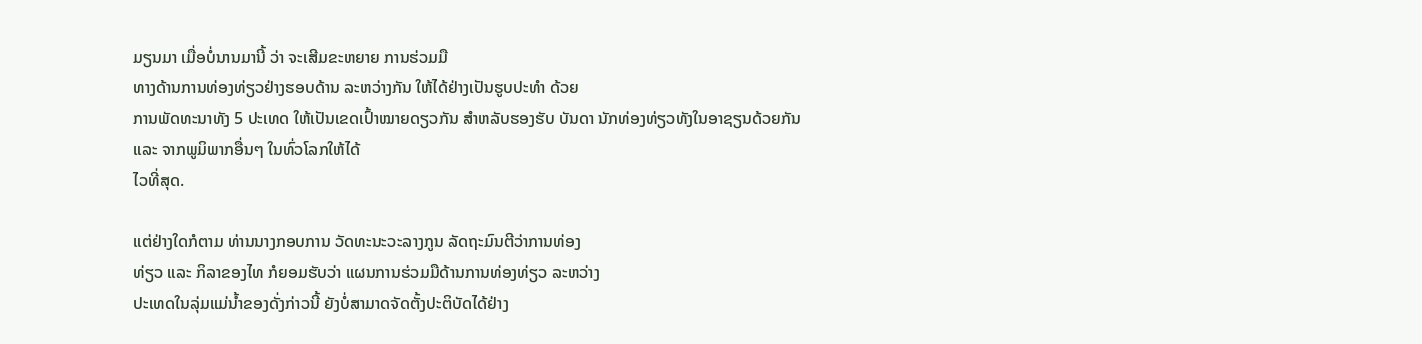ມຽນມາ ເມື່ອບໍ່ນານມານີ້ ວ່າ ຈະເສີມຂະຫຍາຍ ການຮ່ວມມື
ທາງດ້ານການທ່ອງທ່ຽວຢ່າງຮອບດ້ານ ລະຫວ່າງກັນ ໃຫ້ໄດ້ຢ່າງເປັນຮູບປະທຳ ດ້ວຍ
ການພັດທະນາທັງ 5 ປະເທດ ໃຫ້ເປັນເຂດເປົ້າໝາຍດຽວກັນ ສຳຫລັບຮອງຮັບ ບັນດາ ນັກທ່ອງທ່ຽວທັງໃນອາຊຽນດ້ວຍກັນ ແລະ ຈາກພູມິພາກອື່ນໆ ໃນທົ່ວໂລກໃຫ້ໄດ້
ໄວທີ່ສຸດ.

ແຕ່ຢ່າງໃດກໍຕາມ ທ່ານນາງກອບການ ວັດທະນະວະລາງກູນ ລັດຖະມົນຕີວ່າການທ່ອງ
ທ່ຽວ ແລະ ກິລາຂອງໄທ ກໍຍອມຮັບວ່າ ແຜນການຮ່ວມມືດ້ານການທ່ອງທ່ຽວ ລະຫວ່າງ
ປະເທດໃນລຸ່ມແມ່ນ້ຳຂອງດັ່ງກ່າວນີ້ ຍັງບໍ່ສາມາດຈັດຕັ້ງປະຕິບັດໄດ້ຢ່າງ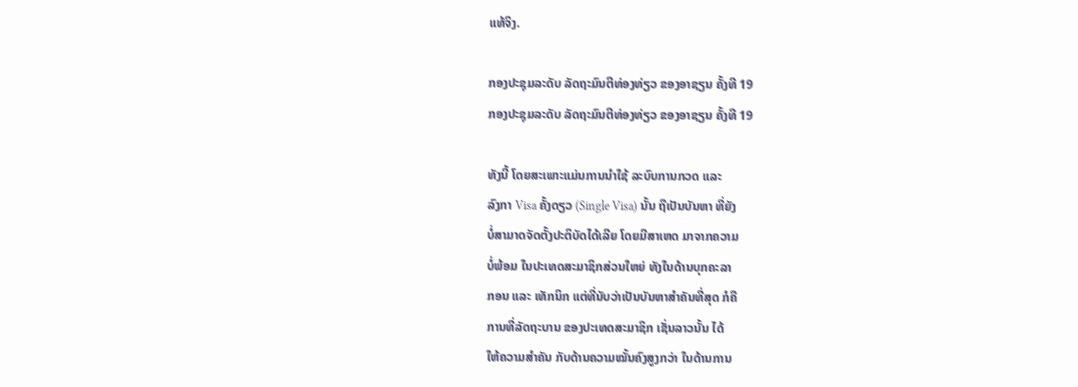ແທ້ຈິງ.

ກອງປະຊຸມລະດັບ ລັດຖະມົນຕີທ່ອງທ່ຽວ ຂອງອາຊຽນ ຄັ້ງທີ 19
ກອງປະຊຸມລະດັບ ລັດຖະມົນຕີທ່ອງທ່ຽວ ຂອງອາຊຽນ ຄັ້ງທີ 19

ທັງນີ້ ໂດຍສະເພາະແມ່ນການນຳໃຊ້ ລະບົບການກວດ ແລະ
ລົງກາ Visa ຄັ້ງດຽວ (Single Visa) ນັ້ນ ຖືເປັນບັນຫາ ທີ່ຍັງ
ບໍ່ສາມາດຈັດຕັ້ງປະຕິບັດໄດ້ເລີຍ ໂດຍມີສາເຫດ ມາຈາກຄວາມ
ບໍ່ພ້ອມ ໃນປະເທດສະມາຊິກສ່ວນໃຫຍ່ ທັງໃນດ້ານບຸກຄະລາ
ກອນ ແລະ ເທັກນິກ ແຕ່ທີ່ນັບວ່າເປັນບັນຫາສຳຄັນທີ່ສຸດ ກໍຄື
ການທີ່ລັດຖະບານ ຂອງປະເທດສະມາຊິກ ເຊັ່ນລາວນັ້ນ ໄດ້
ໃຫ້ຄວາມສຳຄັນ ກັບດ້ານຄວາມໝັ້ນຄົງສູງກວ່າ ໃນດ້ານການ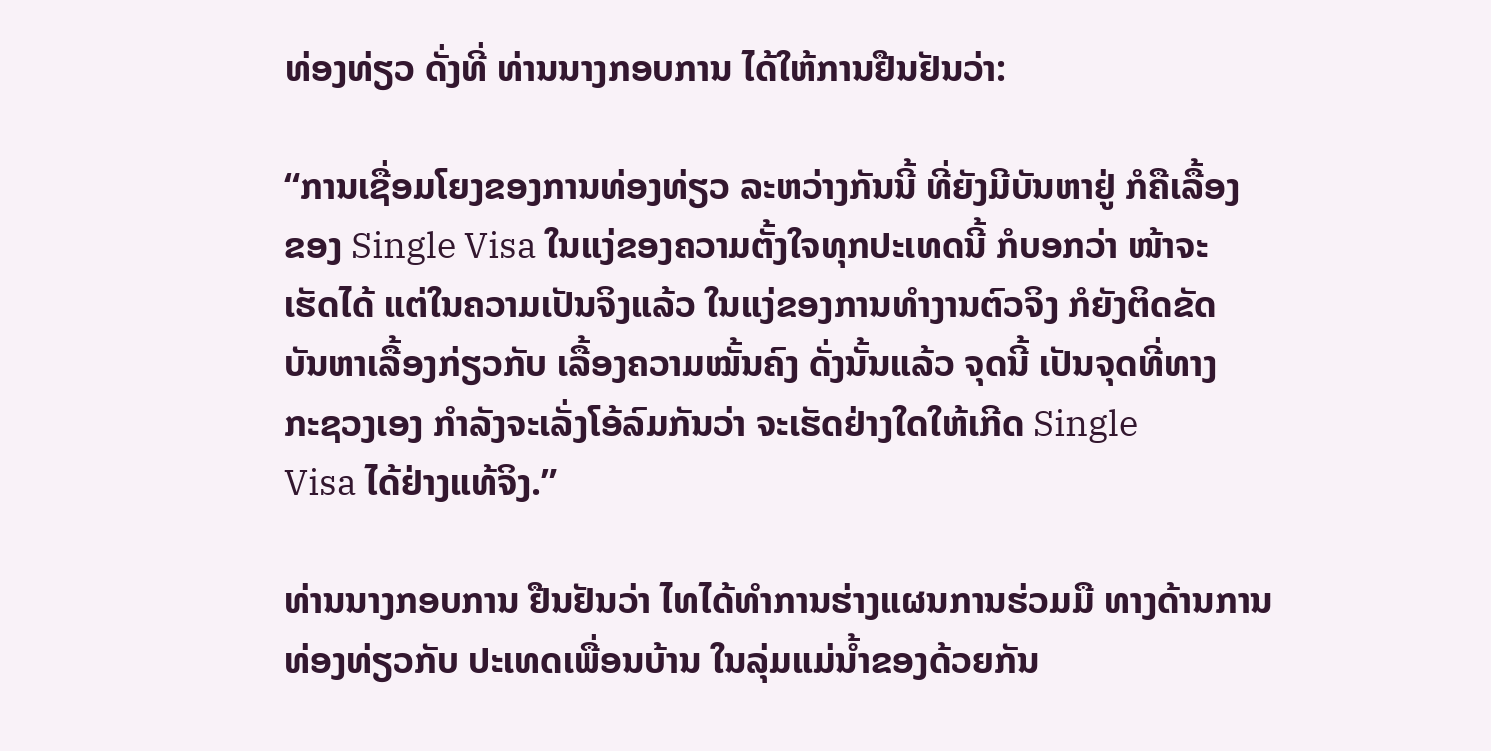ທ່ອງທ່ຽວ ດັ່ງທີ່ ທ່ານນາງກອບການ ໄດ້ໃຫ້ການຢືນຢັນວ່າ:

“ການເຊື່ອມໂຍງຂອງການທ່ອງທ່ຽວ ລະຫວ່າງກັນນີ້ ທີ່ຍັງມີບັນຫາຢູ່ ກໍຄືເລື້ອງ
ຂອງ Single Visa ໃນແງ່ຂອງຄວາມຕັ້ງໃຈທຸກປະເທດນີ້ ກໍບອກວ່າ ໜ້າຈະ
ເຮັດໄດ້ ແຕ່ໃນຄວາມເປັນຈິງແລ້ວ ໃນແງ່ຂອງການທຳງານຕົວຈິງ ກໍຍັງຕິດຂັດ
ບັນຫາເລື້ອງກ່ຽວກັບ ເລື້ອງຄວາມໝັ້ນຄົງ ດັ່ງນັ້ນແລ້ວ ຈຸດນີ້ ເປັນຈຸດທີ່ທາງ
ກະຊວງເອງ ກຳລັງຈະເລັ່ງໂອ້ລົມກັນວ່າ ຈະເຮັດຢ່າງໃດໃຫ້ເກີດ Single
Visa ໄດ້ຢ່າງແທ້ຈິງ.”

ທ່ານນາງກອບການ ຢືນຢັນວ່າ ໄທໄດ້ທຳການຮ່າງແຜນການຮ່ວມມື ທາງດ້ານການ
ທ່ອງທ່ຽວກັບ ປະເທດເພື່ອນບ້ານ ໃນລຸ່ມແມ່ນ້ຳຂອງດ້ວຍກັນ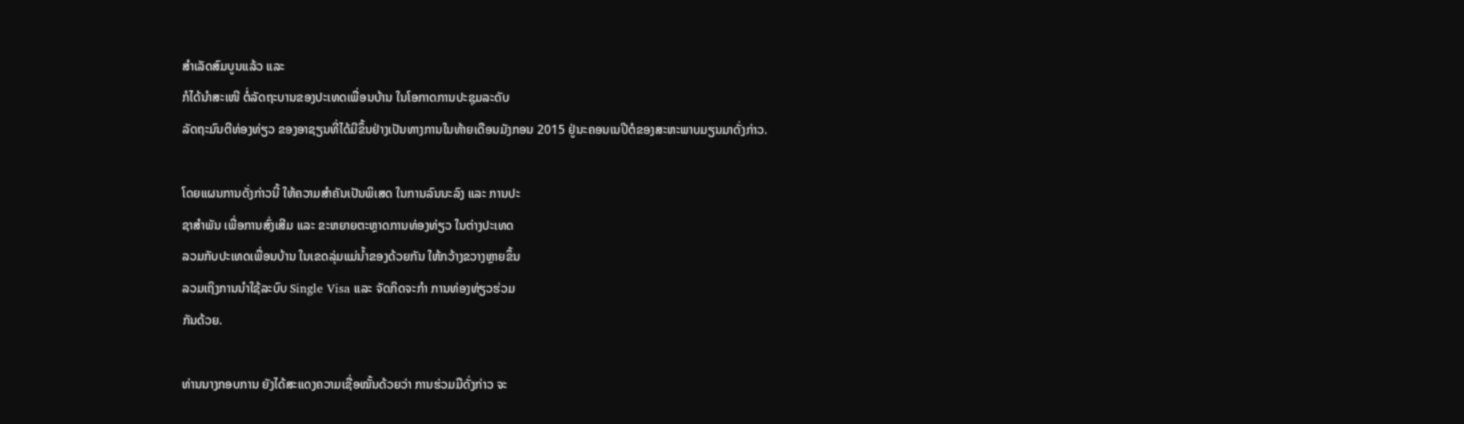ສຳເລັດສົມບູນແລ້ວ ແລະ
ກໍໄດ້ນຳສະເໜີ ຕໍ່ລັດຖະບານຂອງປະເທດເພື່ອນບ້ານ ໃນໂອກາດການປະຊຸມລະດັບ
ລັດຖະມົນຕີທ່ອງທ່ຽວ ຂອງອາຊຽນທີ່ໄດ້ມີຂຶ້ນຢ່າງເປັນທາງການໃນທ້າຍເດືອນມັງກອນ 2015 ຢູ່ນະຄອນເນປີຕໍຂອງສະຫະພາບມຽນມາດັ່ງກ່າວ.

ໂດຍແຜນການດັ່ງກ່າວນີ້ ໃຫ້ຄວາມສຳຄັນເປັນພິເສດ ໃນການລົນນະລົງ ແລະ ການປະ
ຊາສຳພັນ ເພື່ອການສົ່ງເສີມ ແລະ ຂະຫຍາຍຕະຫຼາດການທ່ອງທ່ຽວ ໃນຕ່າງປະເທດ
ລວມກັບປະເທດເພື່ອນບ້ານ ໃນເຂດລຸ່ມແມ່ນ້ຳຂອງດ້ວຍກັນ ໃຫ້ກວ້າງຂວາງຫຼາຍຂຶ້ນ
ລວມເຖິງການນຳໃຊ້ລະບົບ Single Visa ແລະ ຈັດກິດຈະກຳ ການທ່ອງທ່ຽວຮ່ວມ
ກັນດ້ວຍ.

ທ່ານນາງກອບການ ຍັງໄດ້ສະແດງຄວາມເຊື່ອໝັ້ນດ້ວຍວ່າ ການຮ່ວມມືດັ່ງກ່າວ ຈະ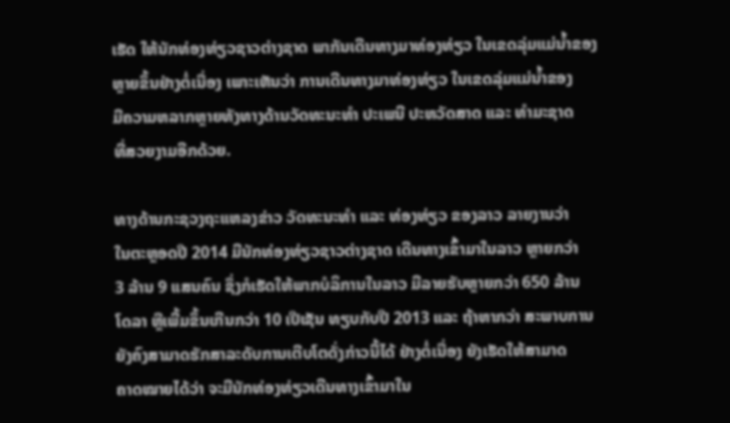ເຮັດ ໃຫ້ນັກທ່ອງທ່ຽວຊາວຕ່າງຊາດ ພາກັນເດີນທາງມາທ່ອງທ່ຽວ ໃນເຂດລຸ່ມແມ່ນ້ຳຂອງ
ຫຼາຍຂຶ້ນຢ່າງຕໍ່ເນື່ອງ ເພາະເຫັນວ່າ ການເດີນທາງມາທ່ອງທ່ຽວ ໃນເຂດລຸ່ມແມ່ນ້ຳຂອງ
ມີຄວາມຫລາກຫຼາຍທັງທາງດ້ານວັດທະນະທຳ ປະເພນີ ປະຫວັດສາດ ແລະ ທຳມະຊາດ
ທີ່ສວຍງາມອີກດ້ວຍ.

ທາງດ້ານກະຊວງຖະແຫລງຂ່າວ ວັດທະນະທຳ ແລະ ທ່ອງທ່ຽວ ຂອງລາວ ລາຍງານວ່າ
ໃນຕະຫຼອດປີ 2014 ມີນັກທ່ອງທ່ຽວຊາວຕ່າງຊາດ ເດີນທາງເຂົ້າມາໃນລາວ ຫຼາຍກວ່າ
3 ລ້ານ 9 ແສນຄົນ ຊຶ່ງກໍເຮັດໃຫ້ພາກບໍລິການໃນລາວ ມີລາຍຮັບຫຼາຍກວ່າ 650 ລ້ານ
ໂດລາ ຫຼືເພີ້ມຂຶ້ນເກີນກວ່າ 10 ເປີເຊັນ ທຽບກັບປີ 2013 ແລະ ຖ້າຫາກວ່າ ສະພາບການ
ຍັງຄົງສາມາດຮັກສາລະດັບການເຕີບໂຕດັ່ງກ່າວນີ້ໄດ້ ຢ່າງຕໍ່ເນື່ອງ ຍັງເຮັດໃຫ້ສາມາດ
ຄາດໝາຍໄດ້ວ່າ ຈະມີນັກທ່ອງທ່ຽວເດີນທາງເຂົ້າມາໃນ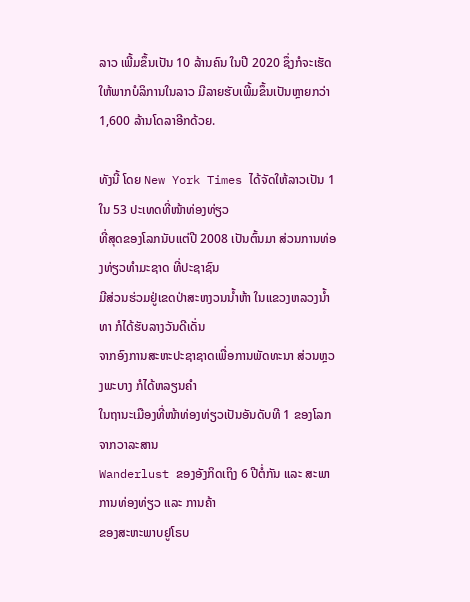ລາວ ເພີ້ມຂຶ້ນເປັນ 10 ລ້ານຄົນ ໃນປີ 2020 ຊຶ່ງກໍຈະເຮັດໃຫ້ພາກບໍລິການໃນລາວ ມີລາຍຮັບເພີ້ມຂຶ້ນເປັນຫຼາຍກວ່າ
1,600 ລ້ານໂດລາອີກດ້ວຍ.

ທັງນີ້ ໂດຍ New York Times ໄດ້ຈັດໃຫ້ລາວເປັນ 1 ໃນ 53 ປະເທດທີ່ໜ້າທ່ອງທ່ຽວ
ທີ່ສຸດຂອງໂລກນັບແຕ່ປີ 2008 ເປັນຕົ້ນມາ ສ່ວນການທ່ອງທ່ຽວທຳມະຊາດ ທີ່ປະຊາຊົນ
ມີສ່ວນຮ່ວມຢູ່ເຂດປ່າສະຫງວນນ້ຳຫ້າ ໃນແຂວງຫລວງນ້ຳທາ ກໍໄດ້ຮັບລາງວັນດີເດັ່ນ
ຈາກອົງການສະຫະປະຊາຊາດເພື່ອການພັດທະນາ ສ່ວນຫຼວງພະບາງ ກໍໄດ້ຫລຽນຄຳ
ໃນຖານະເມືອງທີ່ໜ້າທ່ອງທ່ຽວເປັນອັນດັບທີ 1 ຂອງໂລກ ຈາກວາລະສານ
Wanderlust ຂອງອັງກິດເຖິງ 6 ປີຕໍ່ກັນ ແລະ ສະພາການທ່ອງທ່ຽວ ແລະ ການຄ້າ
ຂອງສະຫະພາບຢູໂຣບ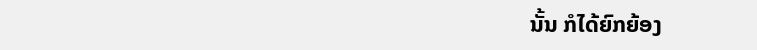ນັ້ນ ກໍໄດ້ຍົກຍ້ອງ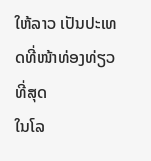ໃຫ້ລາວ ເປັນປະເທດທີ່ໜ້າທ່ອງທ່ຽວທີ່ສຸດ
ໃນໂລ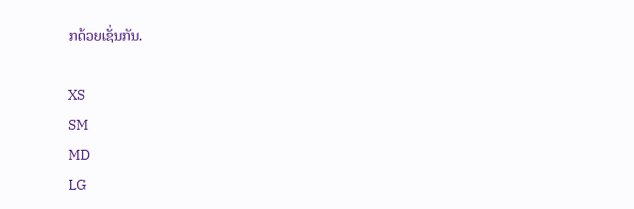ກດ້ວຍເຊັ່ນກັນ.

XS
SM
MD
LG